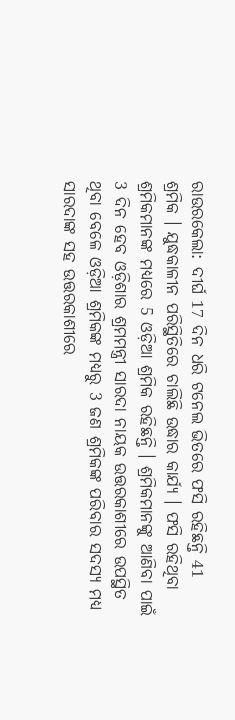ରାଉରକେଲା: ଦୀର୍ଘ 17 ଦିନ ଧରି ଟନେଲ ଭିତରେ ଫସି ରହିଛନ୍ତି 41 ଶ୍ରମିକ । ଯୁଦ୍ଧକାଳୀନ ପରିସ୍ଥିତିରେ ଚାଲିଛି ଉଦ୍ଧାର କାର୍ଯ୍ୟ । ଫସି ରହିଥିବା ଶ୍ରମିକମାନଙ୍କ ମଧ୍ୟରେ 5 ଓଡ଼ିଆ ଶ୍ରମିକ ରହିଛନ୍ତି । ଶ୍ରମିକମାନଙ୍କୁ ଆଣିବା ପାଇଁ 3 ଦିନ ହେବ ଓଡ଼ିଶାର ଶ୍ରମମନ୍ତ୍ରୀ ସାରଦା ନାୟକ ଉତ୍ତରକାଶୀରେ ଉପସ୍ଥିତ ଥିବା ବେଳେ ଓଡ଼ିଆ ଶ୍ରମିକଙ୍କ ମଧ୍ୟରୁ 3 ଜଣ ଶ୍ରମିକଙ୍କ ପରିବାର ସଦସ୍ୟ ମଧ୍ୟ ସାରଦାଙ୍କ ସହ ଉତ୍ତରକାଶୀରେ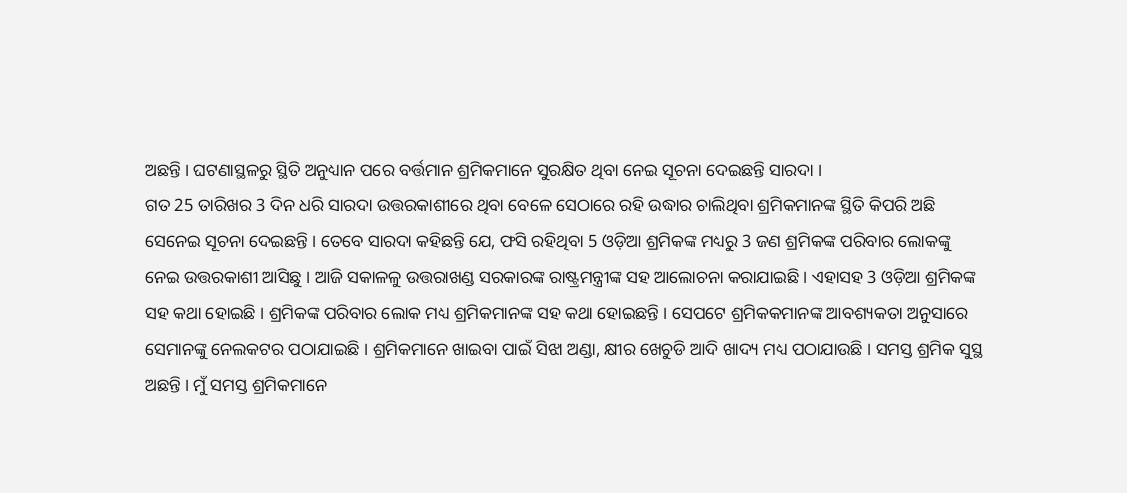ଅଛନ୍ତି । ଘଟଣାସ୍ଥଳରୁ ସ୍ଥିତି ଅନୁଧ୍ୟାନ ପରେ ବର୍ତ୍ତମାନ ଶ୍ରମିକମାନେ ସୁରକ୍ଷିତ ଥିବା ନେଇ ସୂଚନା ଦେଇଛନ୍ତି ସାରଦା ।
ଗତ 25 ତାରିଖର 3 ଦିନ ଧରି ସାରଦା ଉତ୍ତରକାଶୀରେ ଥିବା ବେଳେ ସେଠାରେ ରହି ଉଦ୍ଧାର ଚାଲିଥିବା ଶ୍ରମିକମାନଙ୍କ ସ୍ଥିତି କିପରି ଅଛି ସେନେଇ ସୂଚନା ଦେଇଛନ୍ତି । ତେବେ ସାରଦା କହିଛନ୍ତି ଯେ, ଫସି ରହିଥିବା 5 ଓଡ଼ିଆ ଶ୍ରମିକଙ୍କ ମଧ୍ୟରୁ 3 ଜଣ ଶ୍ରମିକଙ୍କ ପରିବାର ଲୋକଙ୍କୁ ନେଇ ଉତ୍ତରକାଶୀ ଆସିଛୁ । ଆଜି ସକାଳଳୁ ଉତ୍ତରାଖଣ୍ଡ ସରକାରଙ୍କ ରାଷ୍ଟ୍ରମନ୍ତ୍ରୀଙ୍କ ସହ ଆଲୋଚନା କରାଯାଇଛି । ଏହାସହ 3 ଓଡ଼ିଆ ଶ୍ରମିକଙ୍କ ସହ କଥା ହୋଇଛି । ଶ୍ରମିକଙ୍କ ପରିବାର ଲୋକ ମଧ୍ୟ ଶ୍ରମିକମାନଙ୍କ ସହ କଥା ହୋଇଛନ୍ତି । ସେପଟେ ଶ୍ରମିକକମାନଙ୍କ ଆବଶ୍ୟକତା ଅନୁସାରେ ସେମାନଙ୍କୁ ନେଲକଟର ପଠାଯାଇଛି । ଶ୍ରମିକମାନେ ଖାଇବା ପାଇଁ ସିଝା ଅଣ୍ଡା, କ୍ଷୀର ଖେଚୁଡି ଆଦି ଖାଦ୍ୟ ମଧ୍ୟ ପଠାଯାଉଛି । ସମସ୍ତ ଶ୍ରମିକ ସୁସ୍ଥ ଅଛନ୍ତି । ମୁଁ ସମସ୍ତ ଶ୍ରମିକମାନେ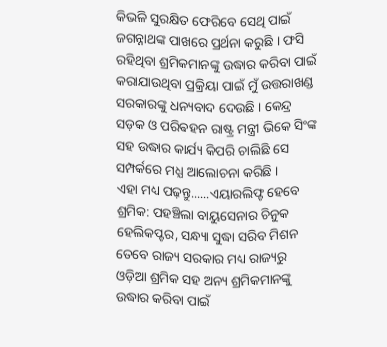କିଭଳି ସୁରକ୍ଷିତ ଫେରିବେ ସେଥି ପାଇଁ ଜଗନ୍ନାଥଙ୍କ ପାଖରେ ପ୍ରର୍ଥନା କରୁଛି । ଫସି ରହିଥିବା ଶ୍ରମିକମାନଙ୍କୁ ଉଦ୍ଧାର କରିବା ପାଇଁ କରାଯାଉଥିବା ପ୍ରକ୍ରିୟା ପାଇଁ ମୁଁ ଉତ୍ତରାଖଣ୍ଡ ସରକାରଙ୍କୁ ଧନ୍ୟବାଦ ଦେଉଛି । କେନ୍ଦ୍ର ସଡ଼କ ଓ ପରିଵହନ ରାଷ୍ଟ୍ର ମନ୍ତ୍ରୀ ଭିକେ ସିଂଙ୍କ ସହ ଉଦ୍ଧାର କାର୍ଯ୍ୟ କିପରି ଚାଲିଛି ସେ ସମ୍ପର୍କରେ ମଧ୍ଯ ଆଲୋଚନା କରିଛି ।
ଏହା ମଧ୍ୟ ପଢ଼ନ୍ତୁ......ଏୟାରଲିଫ୍ଟ ହେବେ ଶ୍ରମିକ: ପହଞ୍ଚିଲା ବାୟୁସେନାର ଚିନୁକ ହେଲିକପ୍ଟର, ସନ୍ଧ୍ୟା ସୁଦ୍ଧା ସରିବ ମିଶନ
ତେବେ ରାଜ୍ୟ ସରକାର ମଧ୍ୟ ରାଜ୍ୟରୁ ଓଡ଼ିଆ ଶ୍ରମିକ ସହ ଅନ୍ୟ ଶ୍ରମିକମାନଙ୍କୁ ଉଦ୍ଧାର କରିବା ପାଇଁ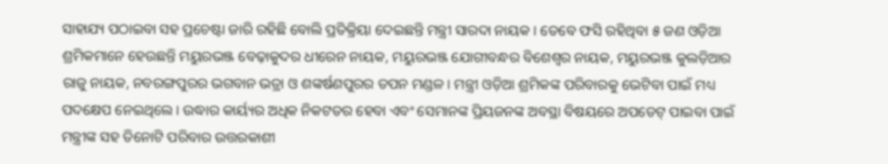ସାହାଯ୍ୟ ପଠାଇବା ସହ ପ୍ରଚେଷ୍ଟା ଜାରି ରହିଛି ବୋଲି ପ୍ରତିକ୍ରିୟା ଦେଇଛନ୍ତି ମନ୍ତ୍ରୀ ସାରଦା ନାୟକ । ତେବେ ଫସି ରହିଥିବା ୫ ଜଣ ଓଡ଼ିଆ ଶ୍ରମିକମାନେ ହେଉଛନ୍ତି ମୟୁରଭଞ୍ଜ ବେଢ଼ାକୁଦର ଧୀରେନ ନାୟକ, ମୟୁରଭଞ୍ଜ ଯୋଗୀବନ୍ଧର ବିଶେଶ୍ୱର ନାୟକ, ମୟୁରଭଞ୍ଜ କୁଲଡ଼ିଆର ରାଜୁ ନାୟକ, ନବରଙ୍ଗପୁରର ଭଗବାନ ଭତ୍ରା ଓ ଶଙ୍କର୍ଷଣପୁରର ତପନ ମଣ୍ଡଳ । ମନ୍ତ୍ରୀ ଓଡ଼ିଆ ଶ୍ରମିକଙ୍କ ପରିବାରକୁ ଭେଟିବା ପାଇଁ ମଧ୍ୟ ପଦକ୍ଷେପ ନେଇଥିଲେ । ଉଦ୍ଧାର କାର୍ୟ୍ୟର ଅଧିକ ନିକଟତର ହେବା ଏବଂ ସେମାନଙ୍କ ପ୍ରିୟଜନଙ୍କ ଅବସ୍ଥା ବିଷୟରେ ଅପଡେଟ୍ ପାଇବା ପାଇଁ ମନ୍ତ୍ରୀଙ୍କ ସହ ତିନୋଟି ପରିବାର ଉତ୍ତରକାଶୀ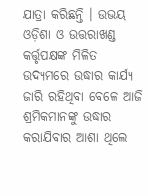ଯାତ୍ରା କରିଛନ୍ତି । ଉଭୟ ଓଡ଼ିଶା ଓ ଉତ୍ତରାଖଣ୍ଡ କର୍ତ୍ତୃପକ୍ଷଙ୍କ ମିଳିତ ଉଦ୍ୟମରେ ଉଦ୍ଧାର କାର୍ଯ୍ୟ ଜାରି ରହିଥିବା ବେଳେ ଆଜି ଶ୍ରମିକମାନଙ୍କୁ ଉଦ୍ଧାର କରାଯିବାର ଆଶା ଥିଲେ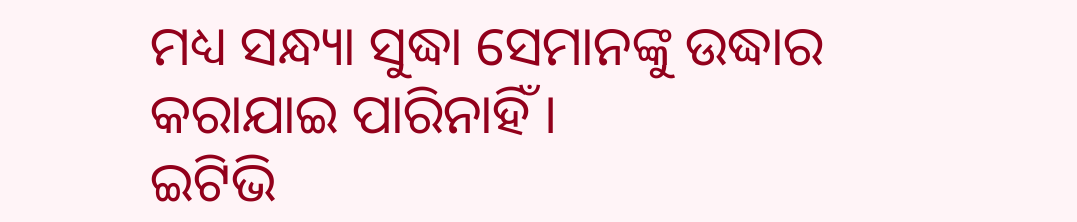ମଧ୍ୟ ସନ୍ଧ୍ୟା ସୁଦ୍ଧା ସେମାନଙ୍କୁ ଉଦ୍ଧାର କରାଯାଇ ପାରିନାହିଁ ।
ଇଟିଭି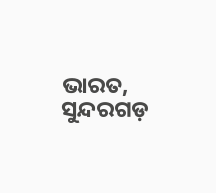ଭାରତ, ସୁନ୍ଦରଗଡ଼